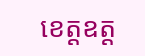ខេត្តឧត្ដ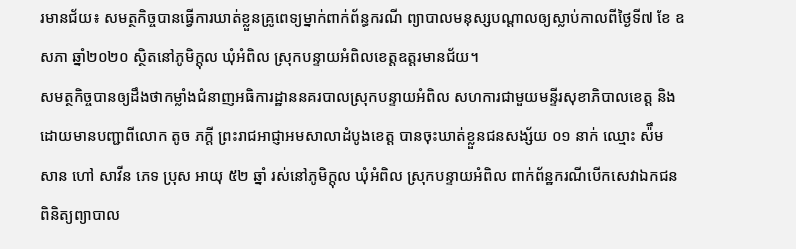រមានជ័យ៖ សមត្ថកិច្ចបានធ្វើការឃាត់ខ្លួនគ្រូពេទ្យម្នាក់ពាក់ព័ន្ធករណី ព្យាបាលមនុស្សបណ្ដាលឲ្យស្លាប់កាលពីថ្ងៃទី៧ ខែ ឧសភា ឆ្នាំ២០២០ ស្ថិតនៅភូមិក្ដុល ឃុំអំពិល ស្រុកបន្ទាយអំពិលខេត្តឧត្ដរមានជ័យ។
សមត្ថកិច្ចបានឲ្យដឹងថាកម្លាំងជំនាញអធិការដ្ឋាននគរបាលស្រុកបន្ទាយអំពិល សហការជាមួយមន្ទីរសុខាភិបាលខេត្ត និងដោយមានបញ្ជាពីលោក តូច ភក្តី ព្រះរាជអាជ្ញាអមសាលាដំបូងខេត្ត បានចុះឃាត់ខ្លួនជនសង្ស័យ ០១ នាក់ ឈ្មោះ ស៉ឹម សាន ហៅ សាវីន ភេទ ប្រុស អាយុ ៥២ ឆ្នាំ រស់នៅភូមិក្តុល ឃុំអំពិល ស្រុកបន្ទាយអំពិល ពាក់ព័ន្ឋករណីបើកសេវាឯកជនពិនិត្យព្យាបាល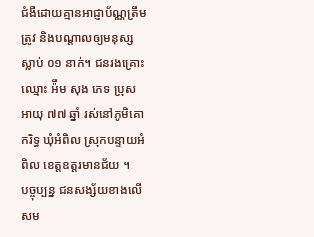ជំងឺដោយគ្មានអាជ្ញាប័ណ្ណត្រឹមត្រូវ និងបណ្តាលឲ្យមនុស្សស្លាប់ ០១ នាក់។ ជនរងគ្រោះឈ្មោះ អ៉ឹម សុង ភេទ ប្រុស អាយុ ៧៧ ឆ្នាំ រស់នៅភូមិគោករិទ្ធ ឃុំអំពិល ស្រុកបន្ទាយអំពិល ខេត្តឧត្ដរមានជ័យ ។
បច្ចុប្បន្ន ជនសង្ស័យខាងលើសម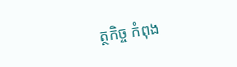ត្ថកិច្ច កំពុង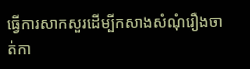ធ្វើការសាកសួរដើម្បីកសាងសំណុំរឿងចាត់កា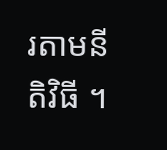រតាមនីតិវិធី ។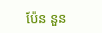ប៉ែន នួន